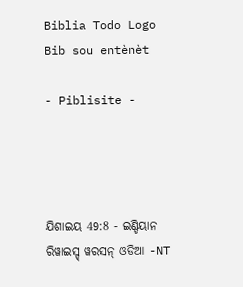Biblia Todo Logo
Bib sou entènèt

- Piblisite -




ଯିଶାଇୟ 49:8 - ଇଣ୍ଡିୟାନ ରିୱାଇସ୍ଡ୍ ୱରସନ୍ ଓଡିଆ -NT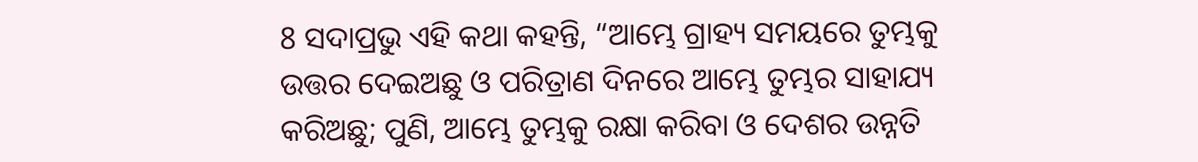8 ସଦାପ୍ରଭୁ ଏହି କଥା କହନ୍ତି, “ଆମ୍ଭେ ଗ୍ରାହ୍ୟ ସମୟରେ ତୁମ୍ଭକୁ ଉତ୍ତର ଦେଇଅଛୁ ଓ ପରିତ୍ରାଣ ଦିନରେ ଆମ୍ଭେ ତୁମ୍ଭର ସାହାଯ୍ୟ କରିଅଛୁ; ପୁଣି, ଆମ୍ଭେ ତୁମ୍ଭକୁ ରକ୍ଷା କରିବା ଓ ଦେଶର ଉନ୍ନତି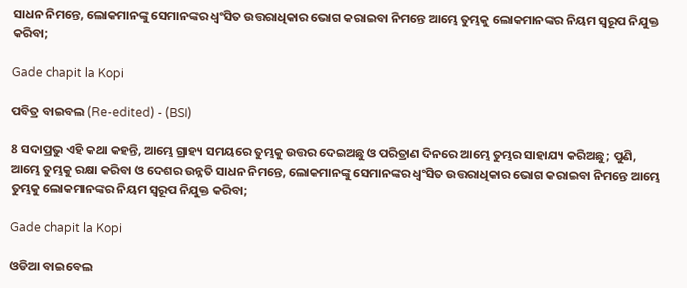ସାଧନ ନିମନ୍ତେ, ଲୋକମାନଙ୍କୁ ସେମାନଙ୍କର ଧ୍ୱଂସିତ ଉତ୍ତରାଧିକାର ଭୋଗ କରାଇବା ନିମନ୍ତେ ଆମ୍ଭେ ତୁମ୍ଭକୁ ଲୋକମାନଙ୍କର ନିୟମ ସ୍ୱରୂପ ନିଯୁକ୍ତ କରିବା;

Gade chapit la Kopi

ପବିତ୍ର ବାଇବଲ (Re-edited) - (BSI)

8 ସଦାପ୍ରଭୁ ଏହି କଥା କହନ୍ତି, ଆମ୍ଭେ ଗ୍ରାହ୍ୟ ସମୟରେ ତୁମ୍ଭକୁ ଉତ୍ତର ଦେଇଅଛୁ ଓ ପରିତ୍ରାଣ ଦିନରେ ଆମ୍ଭେ ତୁମ୍ଭର ସାହାଯ୍ୟ କରିଅଛୁ; ପୁଣି, ଆମ୍ଭେ ତୁମ୍ଭକୁ ରକ୍ଷା କରିବା ଓ ଦେଶର ଉନ୍ନତି ସାଧନ ନିମନ୍ତେ, ଲୋକମାନଙ୍କୁ ସେମାନଙ୍କର ଧ୍ଵଂସିତ ଉତ୍ତରାଧିକାର ଭୋଗ କରାଇବା ନିମନ୍ତେ ଆମ୍ଭେ ତୁମ୍ଭକୁ ଲୋକମାନଙ୍କର ନିୟମ ସ୍ଵରୂପ ନିଯୁକ୍ତ କରିବା;

Gade chapit la Kopi

ଓଡିଆ ବାଇବେଲ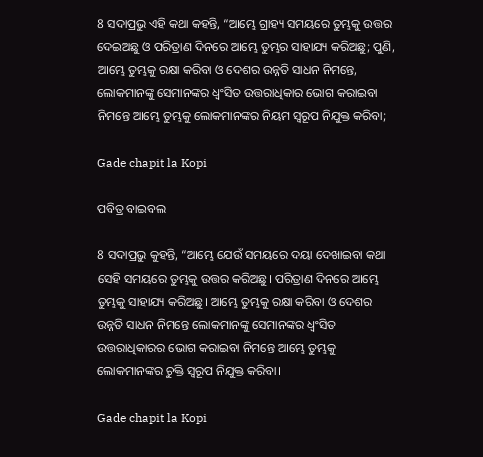8 ସଦାପ୍ରଭୁ ଏହି କଥା କହନ୍ତି, “ଆମ୍ଭେ ଗ୍ରାହ୍ୟ ସମୟରେ ତୁମ୍ଭକୁ ଉତ୍ତର ଦେଇଅଛୁ ଓ ପରିତ୍ରାଣ ଦିନରେ ଆମ୍ଭେ ତୁମ୍ଭର ସାହାଯ୍ୟ କରିଅଛୁ; ପୁଣି, ଆମ୍ଭେ ତୁମ୍ଭକୁ ରକ୍ଷା କରିବା ଓ ଦେଶର ଉନ୍ନତି ସାଧନ ନିମନ୍ତେ, ଲୋକମାନଙ୍କୁ ସେମାନଙ୍କର ଧ୍ୱଂସିତ ଉତ୍ତରାଧିକାର ଭୋଗ କରାଇବା ନିମନ୍ତେ ଆମ୍ଭେ ତୁମ୍ଭକୁ ଲୋକମାନଙ୍କର ନିୟମ ସ୍ୱରୂପ ନିଯୁକ୍ତ କରିବା;

Gade chapit la Kopi

ପବିତ୍ର ବାଇବଲ

8 ସଦାପ୍ରଭୁ କୁହନ୍ତି, “ଆମ୍ଭେ ଯେଉଁ ସମୟରେ ଦୟା ଦେଖାଇବା କଥା ସେହି ସମୟରେ ତୁମ୍ଭକୁ ଉତ୍ତର କରିଅଛୁ। ପରିତ୍ରାଣ ଦିନରେ ଆମ୍ଭେ ତୁମ୍ଭକୁ ସାହାଯ୍ୟ କରିଅଛୁ। ଆମ୍ଭେ ତୁମ୍ଭକୁ ରକ୍ଷା କରିବା ଓ ଦେଶର ଉନ୍ନତି ସାଧନ ନିମନ୍ତେ ଲୋକମାନଙ୍କୁ ସେମାନଙ୍କର ଧ୍ୱଂସିତ ଉତ୍ତରାଧିକାରର ଭୋଗ କରାଇବା ନିମନ୍ତେ ଆମ୍ଭେ ତୁମ୍ଭକୁ ଲୋକମାନଙ୍କର ଚୁକ୍ତି ସ୍ୱରୂପ ନିଯୁକ୍ତ କରିବା।

Gade chapit la Kopi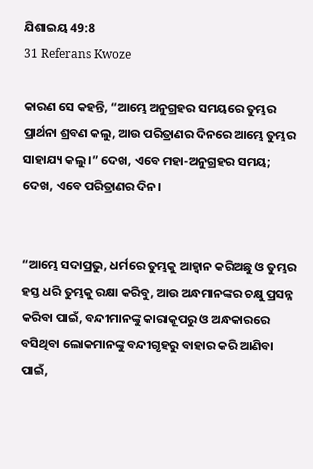ଯିଶାଇୟ 49:8
31 Referans Kwoze

କାରଣ ସେ କହନ୍ତି, “ଆମ୍ଭେ ଅନୁଗ୍ରହର ସମୟରେ ତୁମ୍ଭର ପ୍ରାର୍ଥନା ଶ୍ରବଣ କଲୁ, ଆଉ ପରିତ୍ରାଣର ଦିନରେ ଆମ୍ଭେ ତୁମ୍ଭର ସାହାଯ୍ୟ କଲୁ।” ଦେଖ, ଏବେ ମହା-ଅନୁଗ୍ରହର ସମୟ; ଦେଖ, ଏବେ ପରିତ୍ରାଣର ଦିନ।


“ଆମ୍ଭେ ସଦାପ୍ରଭୁ, ଧର୍ମରେ ତୁମ୍ଭକୁ ଆହ୍ୱାନ କରିଅଛୁ ଓ ତୁମ୍ଭର ହସ୍ତ ଧରି ତୁମ୍ଭକୁ ରକ୍ଷା କରିବୁ, ଆଉ ଅନ୍ଧମାନଙ୍କର ଚକ୍ଷୁ ପ୍ରସନ୍ନ କରିବା ପାଇଁ, ବନ୍ଦୀମାନଙ୍କୁ କାରାକୂପରୁ ଓ ଅନ୍ଧକାରରେ ବସିଥିବା ଲୋକମାନଙ୍କୁ ବନ୍ଦୀଗୃହରୁ ବାହାର କରି ଆଣିବା ପାଇଁ,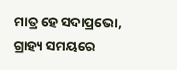ମାତ୍ର ହେ ସଦାପ୍ରଭୋ, ଗ୍ରାହ୍ୟ ସମୟରେ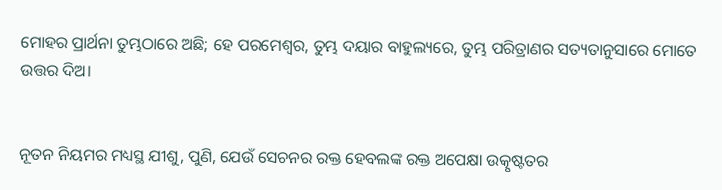ମୋହର ପ୍ରାର୍ଥନା ତୁମ୍ଭଠାରେ ଅଛି; ହେ ପରମେଶ୍ୱର, ତୁମ୍ଭ ଦୟାର ବାହୁଲ୍ୟରେ, ତୁମ୍ଭ ପରିତ୍ରାଣର ସତ୍ୟତାନୁସାରେ ମୋତେ ଉତ୍ତର ଦିଅ।


ନୂତନ ନିୟମର ମଧ୍ୟସ୍ଥ ଯୀଶୁ, ପୁଣି, ଯେଉଁ ସେଚନର ରକ୍ତ ହେବଲଙ୍କ ରକ୍ତ ଅପେକ୍ଷା ଉତ୍କୃଷ୍ଟତର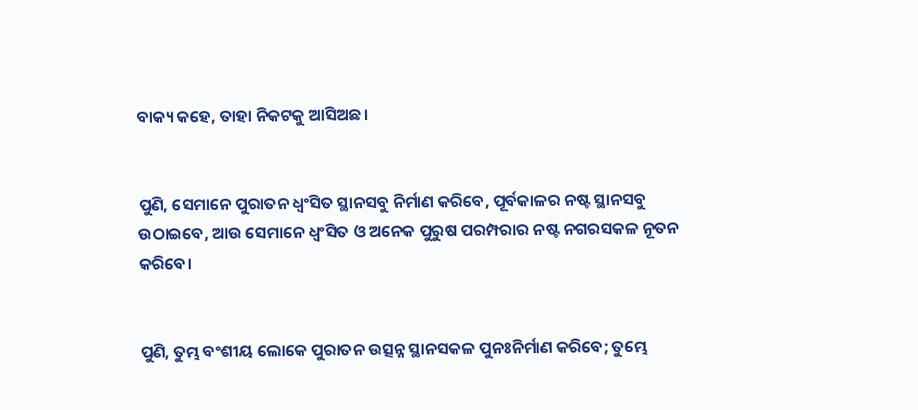ବାକ୍ୟ କହେ, ତାହା ନିକଟକୁ ଆସିଅଛ।


ପୁଣି, ସେମାନେ ପୁରାତନ ଧ୍ୱଂସିତ ସ୍ଥାନସବୁ ନିର୍ମାଣ କରିବେ, ପୂର୍ବକାଳର ନଷ୍ଟ ସ୍ଥାନସବୁ ଉଠାଇବେ, ଆଉ ସେମାନେ ଧ୍ୱଂସିତ ଓ ଅନେକ ପୁରୁଷ ପରମ୍ପରାର ନଷ୍ଟ ନଗରସକଳ ନୂତନ କରିବେ।


ପୁଣି, ତୁମ୍ଭ ବଂଶୀୟ ଲୋକେ ପୁରାତନ ଉତ୍ସନ୍ନ ସ୍ଥାନସକଳ ପୁନଃନିର୍ମାଣ କରିବେ; ତୁମ୍ଭେ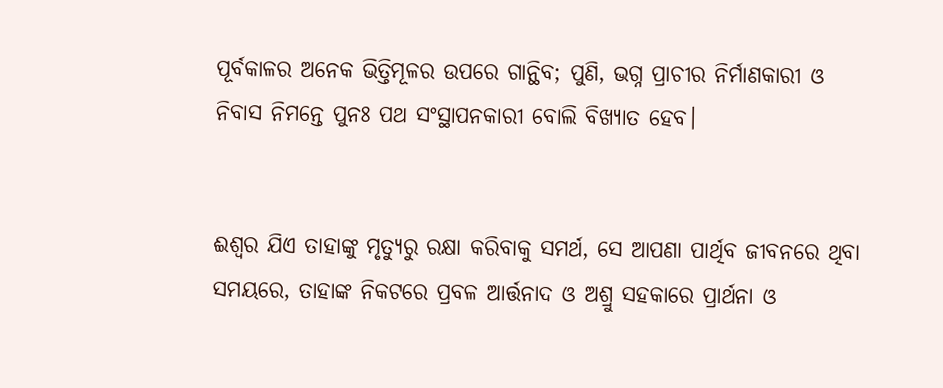ପୂର୍ବକାଳର ଅନେକ ଭିତ୍ତିମୂଳର ଉପରେ ଗାନ୍ଥିବ; ପୁଣି, ଭଗ୍ନ ପ୍ରାଚୀର ନିର୍ମାଣକାରୀ ଓ ନିବାସ ନିମନ୍ତେ ପୁନଃ ପଥ ସଂସ୍ଥାପନକାରୀ ବୋଲି ବିଖ୍ୟାତ ହେବ।


ଈଶ୍ବର ଯିଏ ତାହାଙ୍କୁ ମୃତ୍ୟୁରୁ ରକ୍ଷା କରିବାକୁ ସମର୍ଥ, ସେ ଆପଣା ପାର୍ଥିବ ଜୀବନରେ ଥିବା ସମୟରେ, ତାହାଙ୍କ ନିକଟରେ ପ୍ରବଳ ଆର୍ତ୍ତନାଦ ଓ ଅଶ୍ରୁ ସହକାରେ ପ୍ରାର୍ଥନା ଓ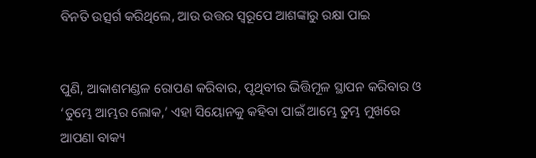ବିନତି ଉତ୍ସର୍ଗ କରିଥିଲେ, ଆଉ ଉତ୍ତର ସ୍ୱରୂପେ ଆଶଙ୍କାରୁ ରକ୍ଷା ପାଇ


ପୁଣି, ଆକାଶମଣ୍ଡଳ ରୋପଣ କରିବାର, ପୃଥିବୀର ଭିତ୍ତିମୂଳ ସ୍ଥାପନ କରିବାର ଓ ‘ତୁମ୍ଭେ ଆମ୍ଭର ଲୋକ,’ ଏହା ସିୟୋନକୁ କହିବା ପାଇଁ ଆମ୍ଭେ ତୁମ୍ଭ ମୁଖରେ ଆପଣା ବାକ୍ୟ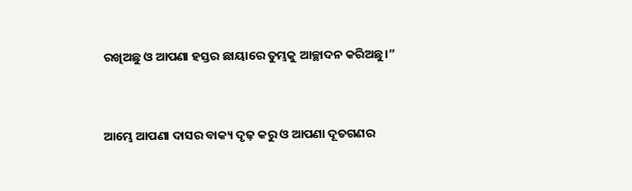ରଖିଅଛୁ ଓ ଆପଣା ହସ୍ତର ଛାୟାରେ ତୁମ୍ଭକୁ ଆଚ୍ଛାଦନ କରିଅଛୁ।”


ଆମ୍ଭେ ଆପଣା ଦାସର ବାକ୍ୟ ଦୃଢ଼ କରୁ ଓ ଆପଣା ଦୂତଗଣର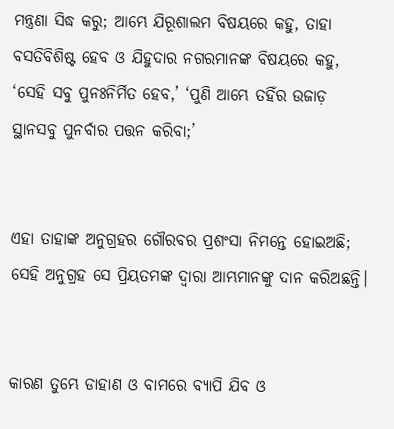ମନ୍ତ୍ରଣା ସିଦ୍ଧ କରୁ; ଆମ୍ଭେ ଯିରୂଶାଲମ ବିଷୟରେ କହୁ, ତାହା ବସତିବିଶିଷ୍ଟ ହେବ ଓ ଯିହୁଦାର ନଗରମାନଙ୍କ ବିଷୟରେ କହୁ, ‘ସେହି ସବୁ ପୁନଃନିର୍ମିତ ହେବ,’ ‘ପୁଣି ଆମ୍ଭେ ତହିଁର ଉଜାଡ଼ ସ୍ଥାନସବୁ ପୁନର୍ବାର ପତ୍ତନ କରିବା;’


ଏହା ତାହାଙ୍କ ଅନୁଗ୍ରହର ଗୌରବର ପ୍ରଶଂସା ନିମନ୍ତେ ହୋଇଅଛି; ସେହି ଅନୁଗ୍ରହ ସେ ପ୍ରିୟତମଙ୍କ ଦ୍ୱାରା ଆମ୍ଭମାନଙ୍କୁ ଦାନ କରିଅଛନ୍ତି।


କାରଣ ତୁମ୍ଭେ ଡାହାଣ ଓ ବାମରେ ବ୍ୟାପି ଯିବ ଓ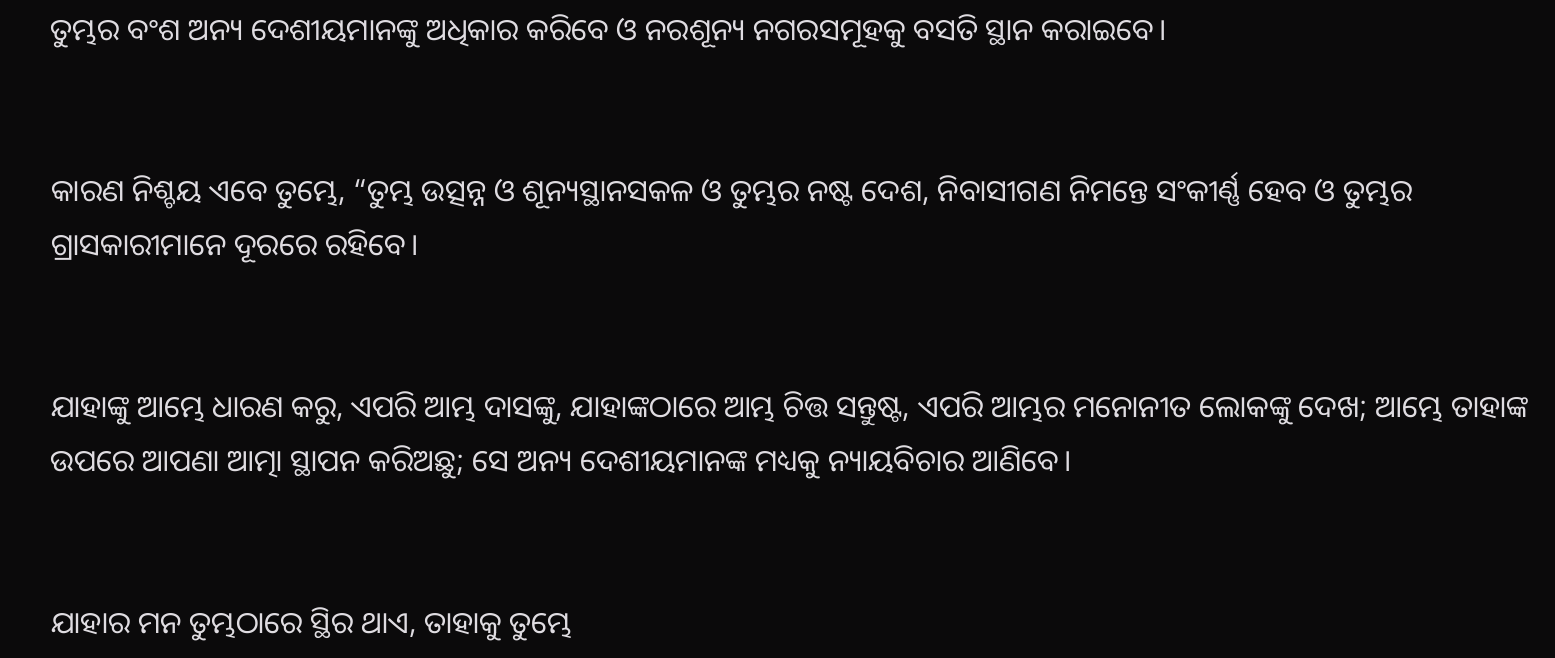ତୁମ୍ଭର ବଂଶ ଅନ୍ୟ ଦେଶୀୟମାନଙ୍କୁ ଅଧିକାର କରିବେ ଓ ନରଶୂନ୍ୟ ନଗରସମୂହକୁ ବସତି ସ୍ଥାନ କରାଇବେ।


କାରଣ ନିଶ୍ଚୟ ଏବେ ତୁମ୍ଭେ, “ତୁମ୍ଭ ଉତ୍ସନ୍ନ ଓ ଶୂନ୍ୟସ୍ଥାନସକଳ ଓ ତୁମ୍ଭର ନଷ୍ଟ ଦେଶ, ନିବାସୀଗଣ ନିମନ୍ତେ ସଂକୀର୍ଣ୍ଣ ହେବ ଓ ତୁମ୍ଭର ଗ୍ରାସକାରୀମାନେ ଦୂରରେ ରହିବେ।


ଯାହାଙ୍କୁ ଆମ୍ଭେ ଧାରଣ କରୁ, ଏପରି ଆମ୍ଭ ଦାସଙ୍କୁ, ଯାହାଙ୍କଠାରେ ଆମ୍ଭ ଚିତ୍ତ ସନ୍ତୁଷ୍ଟ, ଏପରି ଆମ୍ଭର ମନୋନୀତ ଲୋକଙ୍କୁ ଦେଖ; ଆମ୍ଭେ ତାହାଙ୍କ ଉପରେ ଆପଣା ଆତ୍ମା ସ୍ଥାପନ କରିଅଛୁ; ସେ ଅନ୍ୟ ଦେଶୀୟମାନଙ୍କ ମଧ୍ୟକୁ ନ୍ୟାୟବିଚାର ଆଣିବେ।


ଯାହାର ମନ ତୁମ୍ଭଠାରେ ସ୍ଥିର ଥାଏ, ତାହାକୁ ତୁମ୍ଭେ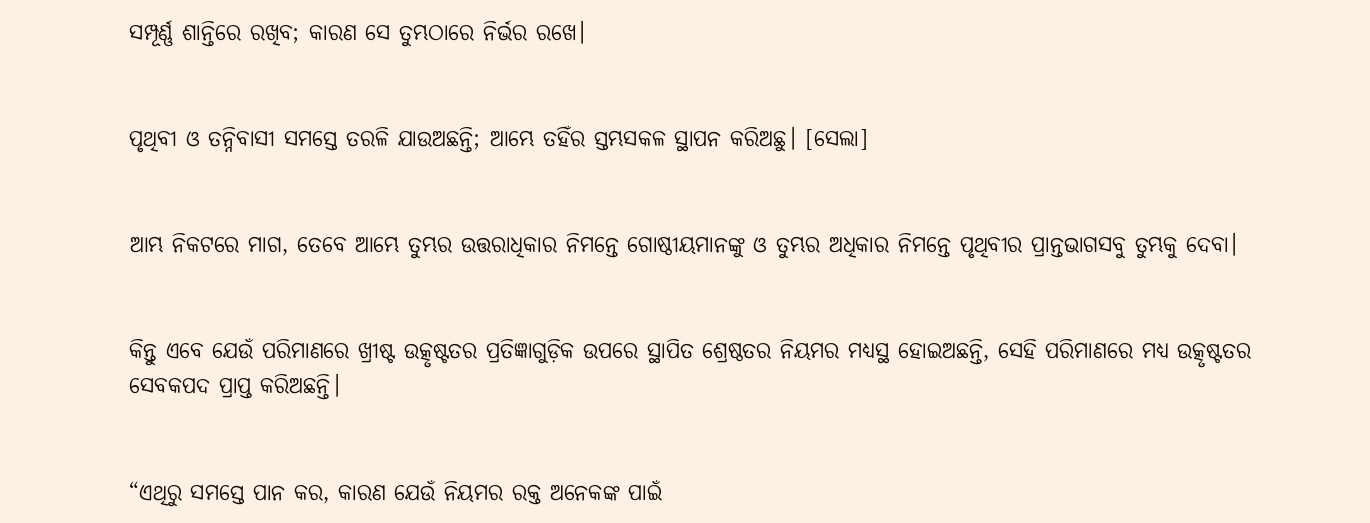ସମ୍ପୂର୍ଣ୍ଣ ଶାନ୍ତିରେ ରଖିବ; କାରଣ ସେ ତୁମ୍ଭଠାରେ ନିର୍ଭର ରଖେ।


ପୃଥିବୀ ଓ ତନ୍ନିବାସୀ ସମସ୍ତେ ତରଳି ଯାଉଅଛନ୍ତି; ଆମ୍ଭେ ତହିଁର ସ୍ତମ୍ଭସକଳ ସ୍ଥାପନ କରିଅଛୁ। [ସେଲା]


ଆମ୍ଭ ନିକଟରେ ମାଗ, ତେବେ ଆମ୍ଭେ ତୁମ୍ଭର ଉତ୍ତରାଧିକାର ନିମନ୍ତେ ଗୋଷ୍ଠୀୟମାନଙ୍କୁ ଓ ତୁମ୍ଭର ଅଧିକାର ନିମନ୍ତେ ପୃଥିବୀର ପ୍ରାନ୍ତଭାଗସବୁ ତୁମ୍ଭକୁ ଦେବା।


କିନ୍ତୁ ଏବେ ଯେଉଁ ପରିମାଣରେ ଖ୍ରୀଷ୍ଟ ଉତ୍କୃଷ୍ଟତର ପ୍ରତିଜ୍ଞାଗୁଡ଼ିକ ଉପରେ ସ୍ଥାପିତ ଶ୍ରେଷ୍ଠତର ନିୟମର ମଧ୍ୟସ୍ଥ ହୋଇଅଛନ୍ତି, ସେହି ପରିମାଣରେ ମଧ୍ୟ ଉତ୍କୃଷ୍ଟତର ସେବକପଦ ପ୍ରାପ୍ତ କରିଅଛନ୍ତି।


“ଏଥିରୁ ସମସ୍ତେ ପାନ କର, କାରଣ ଯେଉଁ ନିୟମର ରକ୍ତ ଅନେକଙ୍କ ପାଇଁ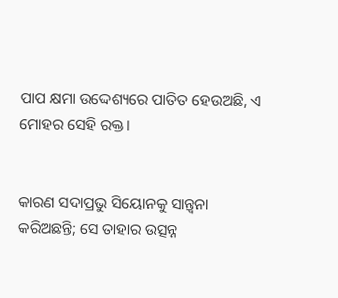ପାପ କ୍ଷମା ଉଦ୍ଦେଶ୍ୟରେ ପାତିତ ହେଉଅଛି, ଏ ମୋହର ସେହି ରକ୍ତ।


କାରଣ ସଦାପ୍ରଭୁ ସିୟୋନକୁ ସାନ୍ତ୍ୱନା କରିଅଛନ୍ତି; ସେ ତାହାର ଉତ୍ସନ୍ନ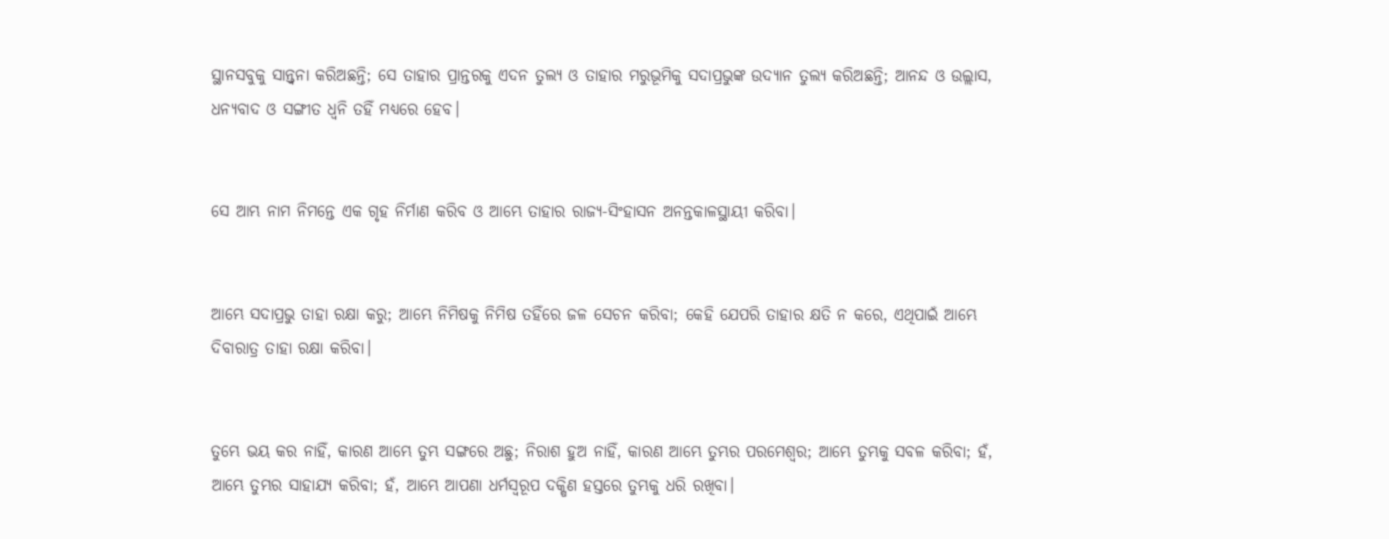ସ୍ଥାନସବୁକୁ ସାନ୍ତ୍ୱନା କରିଅଛନ୍ତି; ସେ ତାହାର ପ୍ରାନ୍ତରକୁ ଏଦନ ତୁଲ୍ୟ ଓ ତାହାର ମରୁଭୂମିକୁ ସଦାପ୍ରଭୁଙ୍କ ଉଦ୍ୟାନ ତୁଲ୍ୟ କରିଅଛନ୍ତି; ଆନନ୍ଦ ଓ ଉଲ୍ଲାସ, ଧନ୍ୟବାଦ ଓ ସଙ୍ଗୀତ ଧ୍ୱନି ତହିଁ ମଧ୍ୟରେ ହେବ।


ସେ ଆମ୍ଭ ନାମ ନିମନ୍ତେ ଏକ ଗୃହ ନିର୍ମାଣ କରିବ ଓ ଆମ୍ଭେ ତାହାର ରାଜ୍ୟ-ସିଂହାସନ ଅନନ୍ତକାଳସ୍ଥାୟୀ କରିବା।


ଆମ୍ଭେ ସଦାପ୍ରଭୁ ତାହା ରକ୍ଷା କରୁ; ଆମ୍ଭେ ନିମିଷକୁ ନିମିଷ ତହିଁରେ ଜଳ ସେଚନ କରିବା; କେହି ଯେପରି ତାହାର କ୍ଷତି ନ କରେ, ଏଥିପାଇଁ ଆମ୍ଭେ ଦିବାରାତ୍ର ତାହା ରକ୍ଷା କରିବା।


ତୁମ୍ଭେ ଭୟ କର ନାହିଁ, କାରଣ ଆମ୍ଭେ ତୁମ୍ଭ ସଙ୍ଗରେ ଅଛୁ; ନିରାଶ ହୁଅ ନାହିଁ, କାରଣ ଆମ୍ଭେ ତୁମ୍ଭର ପରମେଶ୍ୱର; ଆମ୍ଭେ ତୁମ୍ଭକୁ ସବଳ କରିବା; ହଁ, ଆମ୍ଭେ ତୁମ୍ଭର ସାହାଯ୍ୟ କରିବା; ହଁ, ଆମ୍ଭେ ଆପଣା ଧର୍ମସ୍ୱରୂପ ଦକ୍ଷିଣ ହସ୍ତରେ ତୁମ୍ଭକୁ ଧରି ରଖିବା।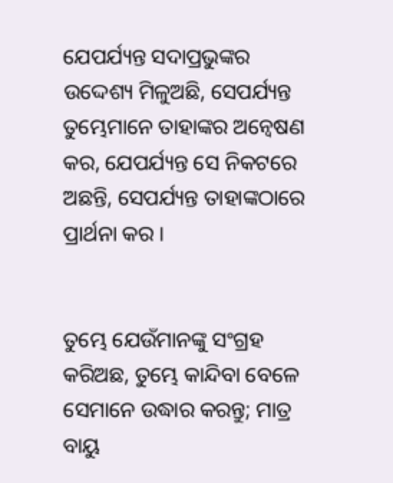ଯେପର୍ଯ୍ୟନ୍ତ ସଦାପ୍ରଭୁଙ୍କର ଉଦ୍ଦେଶ୍ୟ ମିଳୁଅଛି, ସେପର୍ଯ୍ୟନ୍ତ ତୁମ୍ଭେମାନେ ତାହାଙ୍କର ଅନ୍ୱେଷଣ କର, ଯେପର୍ଯ୍ୟନ୍ତ ସେ ନିକଟରେ ଅଛନ୍ତି, ସେପର୍ଯ୍ୟନ୍ତ ତାହାଙ୍କଠାରେ ପ୍ରାର୍ଥନା କର।


ତୁମ୍ଭେ ଯେଉଁମାନଙ୍କୁ ସଂଗ୍ରହ କରିଅଛ, ତୁମ୍ଭେ କାନ୍ଦିବା ବେଳେ ସେମାନେ ଉଦ୍ଧାର କରନ୍ତୁ; ମାତ୍ର ବାୟୁ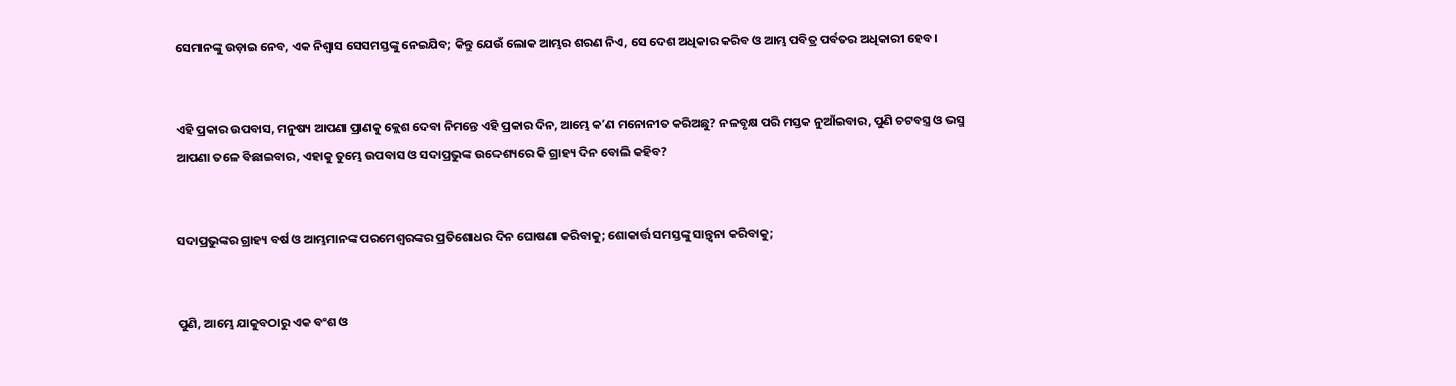ସେମାନଙ୍କୁ ଉଡ଼ାଇ ନେବ, ଏକ ନିଶ୍ୱାସ ସେସମସ୍ତଙ୍କୁ ନେଇଯିବ; କିନ୍ତୁ ଯେଉଁ ଲୋକ ଆମ୍ଭର ଶରଣ ନିଏ, ସେ ଦେଶ ଅଧିକାର କରିବ ଓ ଆମ୍ଭ ପବିତ୍ର ପର୍ବତର ଅଧିକାରୀ ହେବ।


ଏହି ପ୍ରକାର ଉପବାସ, ମନୁଷ୍ୟ ଆପଣା ପ୍ରାଣକୁ କ୍ଲେଶ ଦେବା ନିମନ୍ତେ ଏହି ପ୍ରକାର ଦିନ, ଆମ୍ଭେ କʼଣ ମନୋନୀତ କରିଅଛୁ? ନଳବୃକ୍ଷ ପରି ମସ୍ତକ ନୁଆଁଇବାର, ପୁଣି ଚଟବସ୍ତ୍ର ଓ ଭସ୍ମ ଆପଣା ତଳେ ବିଛାଇବାର, ଏହାକୁ ତୁମ୍ଭେ ଉପବାସ ଓ ସଦାପ୍ରଭୁଙ୍କ ଉଦ୍ଦେଶ୍ୟରେ କି ଗ୍ରାହ୍ୟ ଦିନ ବୋଲି କହିବ?


ସଦାପ୍ରଭୁଙ୍କର ଗ୍ରାହ୍ୟ ବର୍ଷ ଓ ଆମ୍ଭମାନଙ୍କ ପରମେଶ୍ୱରଙ୍କର ପ୍ରତିଶୋଧର ଦିନ ଘୋଷଣା କରିବାକୁ; ଶୋକାର୍ତ୍ତ ସମସ୍ତଙ୍କୁ ସାନ୍ତ୍ୱନା କରିବାକୁ;


ପୁଣି, ଆମ୍ଭେ ଯାକୁବଠାରୁ ଏକ ବଂଶ ଓ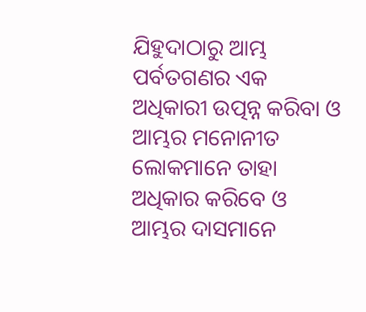ଯିହୁଦାଠାରୁ ଆମ୍ଭ ପର୍ବତଗଣର ଏକ ଅଧିକାରୀ ଉତ୍ପନ୍ନ କରିବା ଓ ଆମ୍ଭର ମନୋନୀତ ଲୋକମାନେ ତାହା ଅଧିକାର କରିବେ ଓ ଆମ୍ଭର ଦାସମାନେ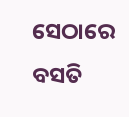ସେଠାରେ ବସତି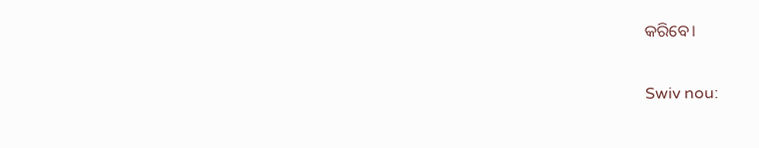କରିବେ।


Swiv nou: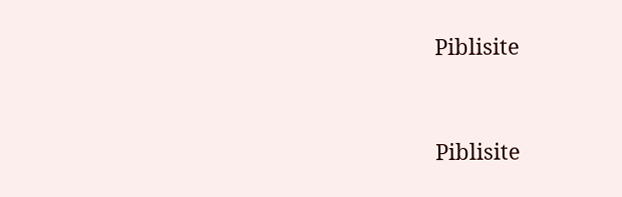Piblisite


Piblisite